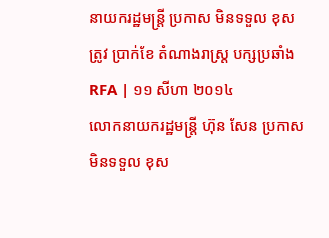នាយករដ្ឋមន្ត្រី ប្រកាស មិនទទួល ខុសត្រូវ ប្រាក់ខែ តំណាងរាស្ត្រ បក្សប្រឆាំង
RFA | ១១ សីហា ២០១៤
លោកនាយករដ្ឋមន្ត្រី ហ៊ុន សែន ប្រកាស មិនទទួល ខុស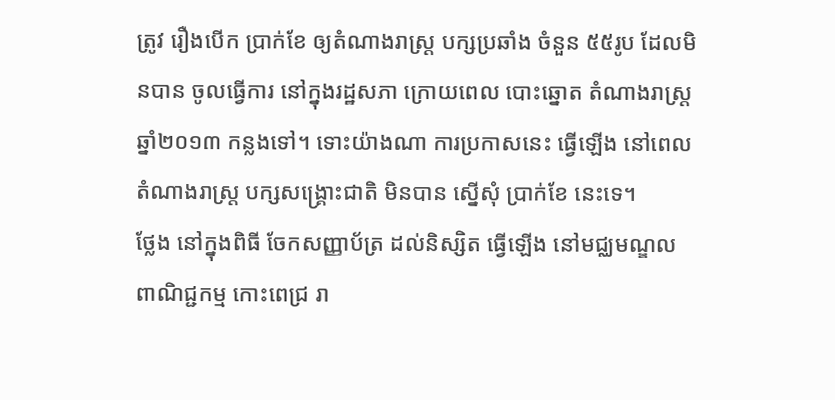ត្រូវ រឿងបើក ប្រាក់ខែ ឲ្យតំណាងរាស្ត្រ បក្សប្រឆាំង ចំនួន ៥៥រូប ដែលមិនបាន ចូលធ្វើការ នៅក្នុងរដ្ឋសភា ក្រោយពេល បោះឆ្នោត តំណាងរាស្ត្រ ឆ្នាំ២០១៣ កន្លងទៅ។ ទោះយ៉ាងណា ការប្រកាសនេះ ធ្វើឡើង នៅពេល តំណាងរាស្ត្រ បក្សសង្គ្រោះជាតិ មិនបាន ស្នើសុំ ប្រាក់ខែ នេះទេ។
ថ្លែង នៅក្នុងពិធី ចែកសញ្ញាប័ត្រ ដល់និស្សិត ធ្វើឡើង នៅមជ្ឈមណ្ឌល ពាណិជ្ជកម្ម កោះពេជ្រ រា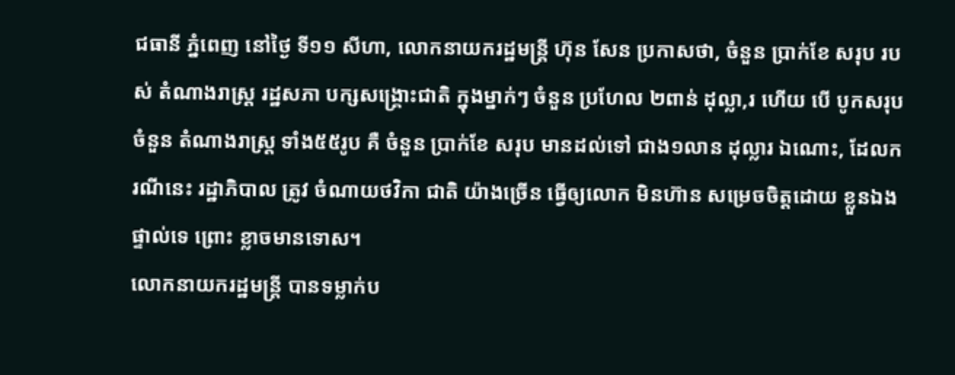ជធានី ភ្នំពេញ នៅថ្ងៃ ទី១១ សីហា, លោកនាយករដ្ឋមន្ត្រី ហ៊ុន សែន ប្រកាសថា, ចំនួន ប្រាក់ខែ សរុប របស់ តំណាងរាស្ត្រ រដ្ឋសភា បក្សសង្គ្រោះជាតិ ក្នុងម្នាក់ៗ ចំនួន ប្រហែល ២ពាន់ ដុល្លា,រ ហើយ បើ បូកសរុប ចំនួន តំណាងរាស្ត្រ ទាំង៥៥រូប គឺ ចំនួន ប្រាក់ខែ សរុប មានដល់ទៅ ជាង១លាន ដុល្លារ ឯណោះ, ដែលករណីនេះ រដ្ឋាភិបាល ត្រូវ ចំណាយថវិកា ជាតិ យ៉ាងច្រើន ធ្វើឲ្យលោក មិនហ៊ាន សម្រេចចិត្តដោយ ខ្លួនឯង ផ្ទាល់ទេ ព្រោះ ខ្លាចមានទោស។
លោកនាយករដ្ឋមន្ត្រី បានទម្លាក់ប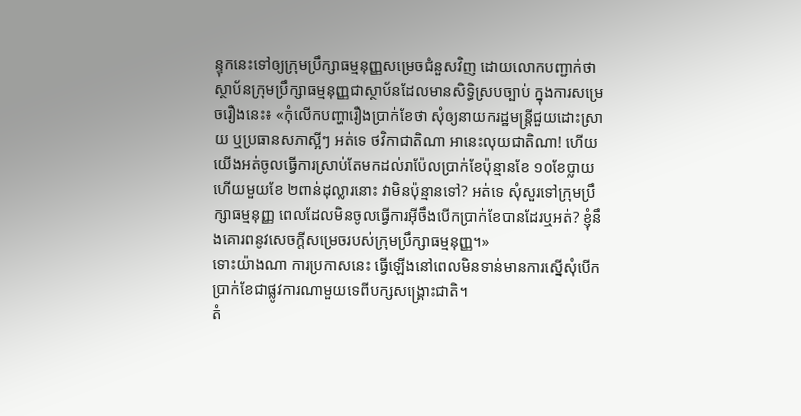ន្ទុកនេះទៅឲ្យក្រុមប្រឹក្សាធម្មនុញ្ញសម្រេចជំនួសវិញ ដោយលោកបញ្ជាក់ថា ស្ថាប័នក្រុមប្រឹក្សាធម្មនុញ្ញជាស្ថាប័នដែលមានសិទ្ធិស្របច្បាប់ ក្នុងការសម្រេចរឿងនេះ៖ «កុំលើកបញ្ហារឿងប្រាក់ខែថា សុំឲ្យនាយករដ្ឋមន្ត្រីជួយដោះស្រាយ ឬប្រធានសភាស្អីៗ អត់ទេ ថវិកាជាតិណា អានេះលុយជាតិណា! ហើយយើងអត់ចូលធ្វើការស្រាប់តែមកដល់រាប៉ែលប្រាក់ខែប៉ុន្មានខែ ១០ខែប្លាយ ហើយមួយខែ ២ពាន់ដុល្លារនោះ វាមិនប៉ុន្មានទៅ? អត់ទេ សុំសួរទៅក្រុមប្រឹក្សាធម្មនុញ្ញ ពេលដែលមិនចូលធ្វើការអ៊ីចឹងបើកប្រាក់ខែបានដែរឬអត់? ខ្ញុំនឹងគោរពនូវសេចក្ដីសម្រេចរបស់ក្រុមប្រឹក្សាធម្មនុញ្ញ។»
ទោះយ៉ាងណា ការប្រកាសនេះ ធ្វើឡើងនៅពេលមិនទាន់មានការស្នើសុំបើកប្រាក់ខែជាផ្លូវការណាមួយទេពីបក្សសង្គ្រោះជាតិ។
តំ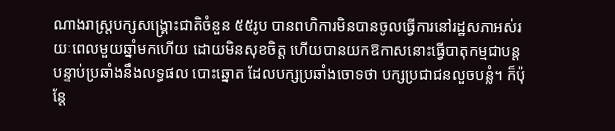ណាងរាស្ត្របក្សសង្គ្រោះជាតិចំនួន ៥៥រូប បានពហិការមិនបានចូលធ្វើការនៅរដ្ឋសភាអស់រយៈពេលមួយឆ្នាំមកហើយ ដោយមិនសុខចិត្ត ហើយបានយកឱកាសនោះធ្វើបាតុកម្មជាបន្តបន្ទាប់ប្រឆាំងនឹងលទ្ធផល បោះឆ្នោត ដែលបក្សប្រឆាំងចោទថា បក្សប្រជាជនលួចបន្លំ។ ក៏ប៉ុន្តែ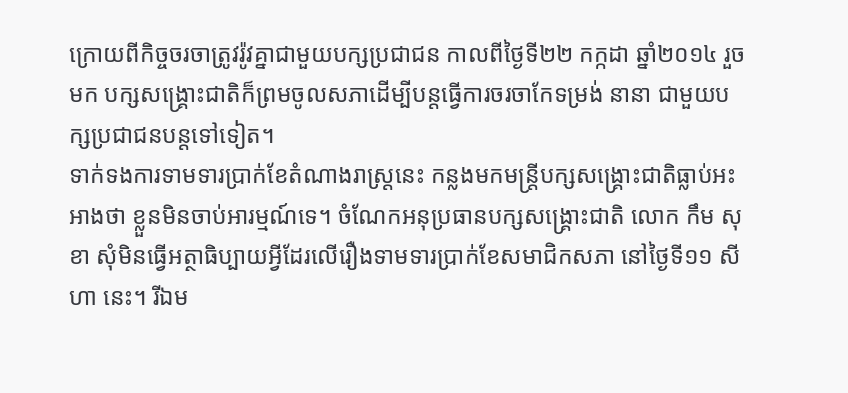ក្រោយពីកិច្ចចរចាត្រូវរ៉ូវគ្នាជាមួយបក្សប្រជាជន កាលពីថ្ងៃទី២២ កក្កដា ឆ្នាំ២០១៤ រួចមក បក្សសង្គ្រោះជាតិក៏ព្រមចូលសភាដើម្បីបន្តធ្វើការចរចាកែទម្រង់ នានា ជាមួយបក្សប្រជាជនបន្តទៅទៀត។
ទាក់ទងការទាមទារប្រាក់ខែតំណាងរាស្ត្រនេះ កន្លងមកមន្ត្រីបក្សសង្គ្រោះជាតិធ្លាប់អះអាងថា ខ្លួនមិនចាប់អារម្មណ៍ទេ។ ចំណែកអនុប្រធានបក្សសង្គ្រោះជាតិ លោក កឹម សុខា សុំមិនធ្វើអត្ថាធិប្បាយអ្វីដែរលើរឿងទាមទារប្រាក់ខែសមាជិកសភា នៅថ្ងៃទី១១ សីហា នេះ។ រីឯម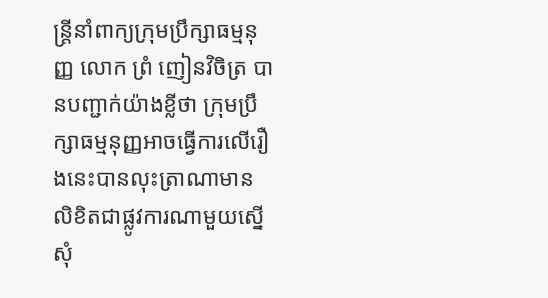ន្ត្រីនាំពាក្យក្រុមប្រឹក្សាធម្មនុញ្ញ លោក ព្រំ ញៀនវិចិត្រ បានបញ្ជាក់យ៉ាងខ្លីថា ក្រុមប្រឹក្សាធម្មនុញ្ញអាចធ្វើការលើរឿងនេះបានលុះត្រាណាមាន លិខិតជាផ្លូវការណាមួយស្នើសុំ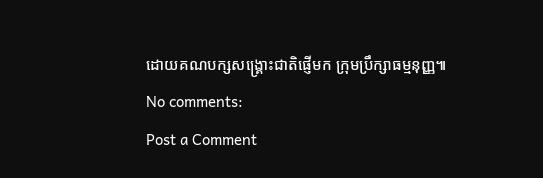ដោយគណបក្សសង្គ្រោះជាតិផ្ញើមក ក្រុមប្រឹក្សាធម្មនុញ្ញ៕
No comments:
Post a Comment